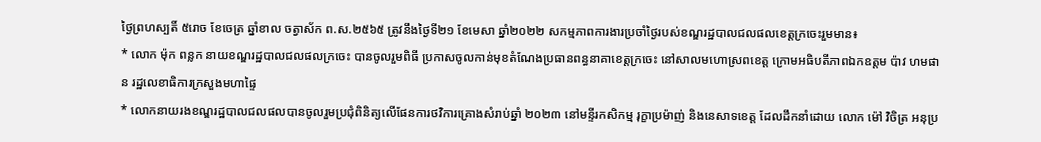ថ្ងៃព្រហស្បតិ៍ ៥រោច ខែចេត្រ ឆ្នាំខាល ចត្វាស័ក ព.ស.២៥៦៥ ត្រូវនឹងថ្ងៃទី២១ ខែមេសា ឆ្នាំ២០២២ សកម្មភាពការងារប្រចាំថ្ងៃរបស់ខណ្ឌរដ្ឋបាលជលផលខេត្តក្រចេះរួមមាន៖
* លោក ម៉ុក ពន្លក នាយខណ្ឌរដ្ឋបាលជលផលក្រចេះ បានចូលរួមពិធី ប្រកាសចូលកាន់មុខតំណែងប្រធានពន្ធនាគាខេត្តក្រចេះ នៅសាលមហោស្រពខេត្ត ក្រោមអធិបតីភាពឯកឧត្តម ប៉ាវ ហមផាន រដ្ឋលេខាធិការក្រសួងមហាផ្ទៃ
* លោកនាយរងខណ្ឌរដ្ឋបាលជលផលបានចូលរួមប្រជុំពិនិត្យលើផែនការថវិការគ្រោងសំរាប់ឆ្នាំ ២០២៣ នៅមន្ទីរកសិកម្ម រុក្ខាប្រម៉ាញ់ និងនេសាទខេត្ត ដែលដឹកនាំដោយ លោក ម៉ៅ វិចិត្រ អនុប្រ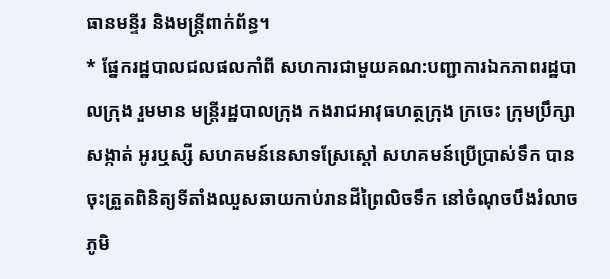ធានមន្ទីរ និងមន្រ្តីពាក់ព័ន្ធ។
* ផ្នែករដ្ឋបាលជលផលកាំពី សហការជាមួយគណ:បញ្ជាការឯកភាពរដ្ឋបាលក្រុង រួមមាន មន្រ្តីរដ្ឋបាលក្រុង កងរាជអាវុធហត្ថក្រុង ក្រចេះ ក្រុមប្រឹក្សាសង្កាត់ អូរឬស្សី សហគមន៍នេសាទស្រែស្តៅ សហគមន៍ប្រេីប្រាស់ទឹក បានចុះត្រួតពិនិត្យទីតាំងឈួសឆាយកាប់រានដីព្រៃលិចទឹក នៅចំណុចបឹងរំលាច ភូមិ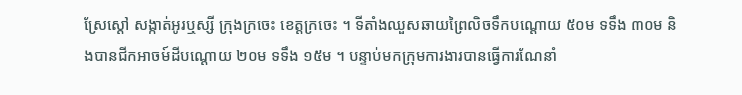ស្រែស្តៅ សង្កាត់អូរឬស្សី ក្រុងក្រចេះ ខេត្តក្រចេះ ។ ទីតាំងឈួសឆាយព្រៃលិចទឹកបណ្តោយ ៥០ម ទទឹង ៣០ម និងបានជីកអាចម៍ដីបណ្តោយ ២០ម ទទឹង ១៥ម ។ បន្ទាប់មកក្រុមការងារបានធ្វើការណែនាំ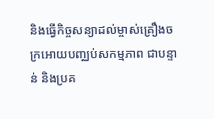និងធ្វើកិច្ចសន្យាដល់ម្ចាស់គ្រឿងចក្រអោយបញ្ឈប់សកម្មភាព ជាបន្ទាន់ និងប្រគ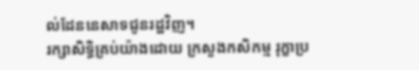ល់ដែននេសាទជូនរដ្ឋវិញ។
រក្សាសិទិ្ធគ្រប់យ៉ាងដោយ ក្រសួងកសិកម្ម រុក្ខាប្រ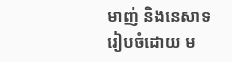មាញ់ និងនេសាទ
រៀបចំដោយ ម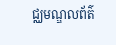ជ្ឈមណ្ឌលព័ត៌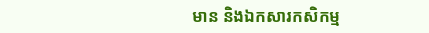មាន និងឯកសារកសិកម្ម